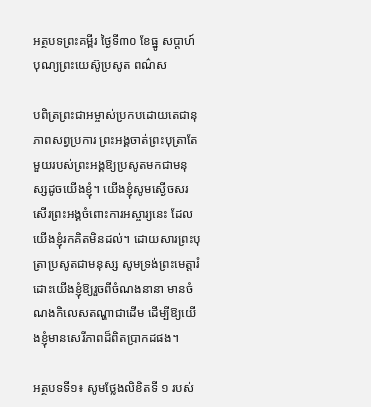អត្ថបទព្រះគម្ពីរ ថ្ងៃទី៣០ ខែធ្នូ សប្ដាហ៍បុណ្យព្រះយេស៊ូប្រសូត ពណ៌ស

បពិត្រព្រះជាអម្ចាស់ប្រកបដោយតេជានុភាពសព្វប្រការ ព្រះអង្គចាត់ព្រះបុត្រាតែមួយរបស់ព្រះអង្គឱ្យប្រសូតមកជាមនុស្សដូចយើងខ្ញុំ។ យើងខ្ញុំសូមស្ងើចសរសើរព្រះអង្គចំពោះការអស្ចារ្យនេះ ដែលយើងខ្ញុំរកគិតមិនដល់។ ដោយសារព្រះបុត្រាប្រសូតជាមនុស្ស សូមទ្រង់ព្រះមេត្តារំដោះយើងខ្ញុំឱ្យរួចពីចំណងនានា មានចំណងកិលេសតណ្ហាជាដើម ដើម្បីឱ្យយើងខ្ញុំមានសេរីភាពដ៏ពិតប្រាកដផង។

អត្ថបទទី១៖ សូមថ្លែងលិខិតទី ១ របស់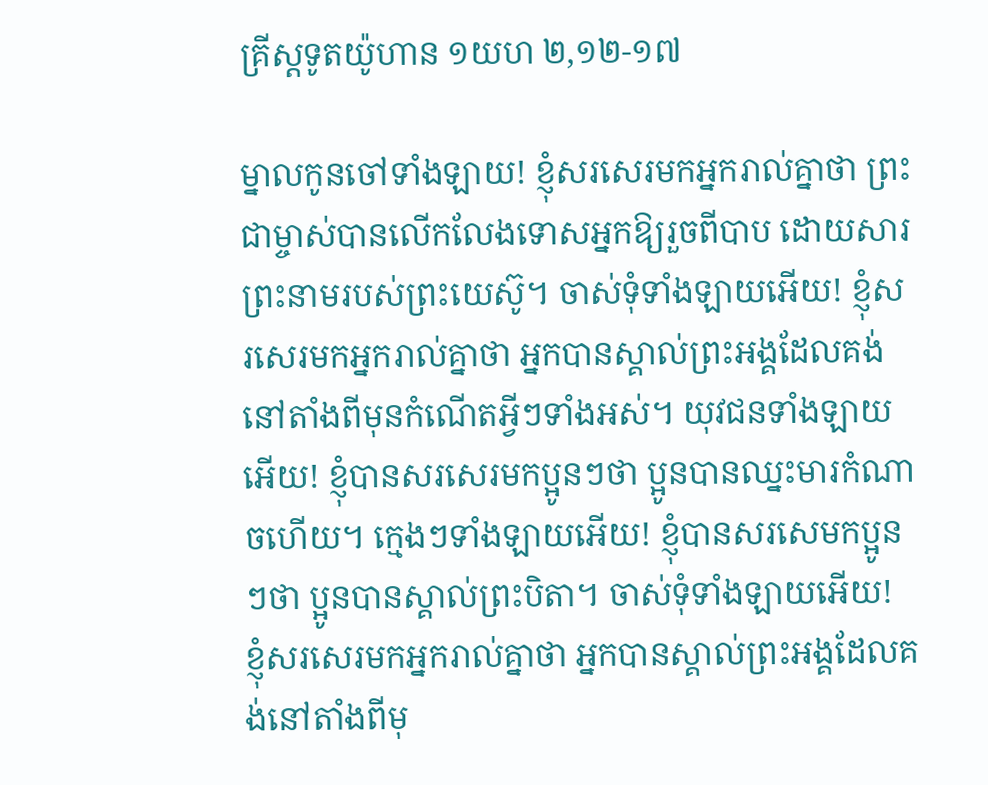គ្រីស្តទូតយ៉ូហាន ១យហ ២,១២-១៧

ម្នាលកូនចៅទាំងឡាយ! ខ្ញុំសរសេរមកអ្នករាល់គ្នាថា ព្រះជាម្ចាស់បានលើកលែងទោសអ្នកឱ្យរួចពីបាប ដោយសារព្រះនាមរបស់ព្រះយេស៊ូ។ ចាស់ទុំទាំងឡាយអើយ! ខ្ញុំសរសេរមកអ្នករាល់គ្នាថា អ្នកបានស្គាល់ព្រះអង្គដែលគង់នៅតាំងពីមុនកំណើតអ្វីៗទាំងអស់។ យុវជនទាំងឡាយអើយ! ខ្ញុំបានសរសេរមកប្អូនៗថា ប្អូនបានឈ្នះមារកំណាចហើយ។ ក្មេងៗទាំងឡាយអើយ! ខ្ញុំបានសរសេមកប្អូនៗថា ប្អូនបានស្គាល់ព្រះបិតា។ ចាស់ទុំទាំងឡាយអើយ! ខ្ញុំសរសេរមកអ្នករាល់គ្នាថា អ្នកបានស្គាល់ព្រះអង្គដែលគង់នៅតាំងពីមុ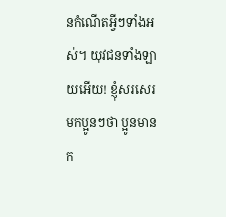នកំណើតអ្វីៗទាំងអស់។ យុវជនទាំងឡាយអើយ! ខ្ញុំសរសេរមកប្អូនៗថា ប្អូនមានក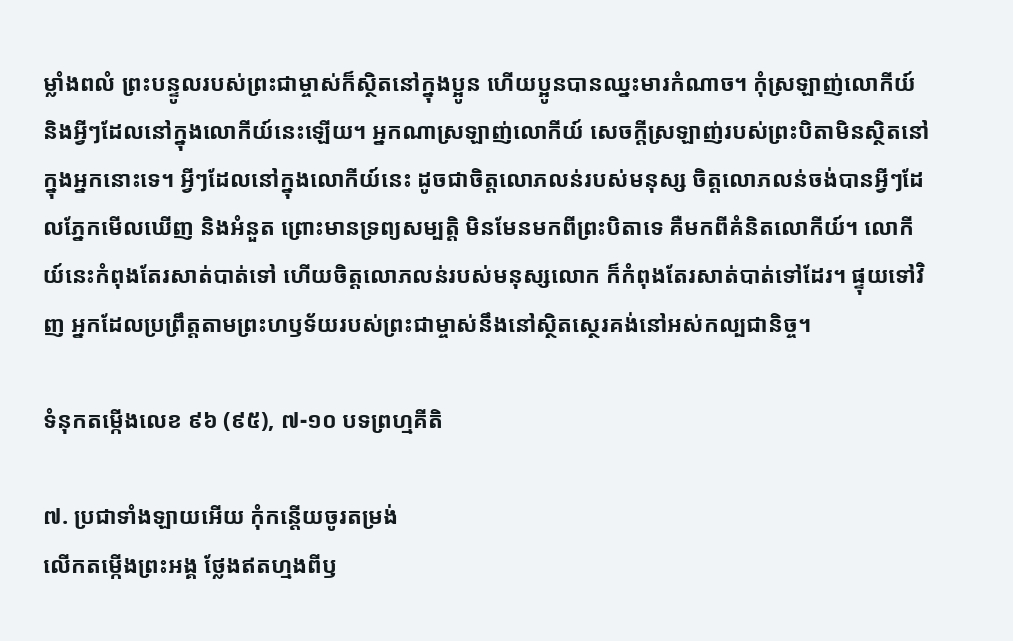ម្លាំងពលំ ព្រះបន្ទូលរបស់ព្រះជាម្ចាស់ក៏ស្ថិតនៅក្នុងប្អូន ហើយប្អូនបានឈ្នះមារកំណាច។ កុំស្រឡាញ់លោកីយ៍ និងអ្វីៗដែលនៅក្នុងលោកីយ៍នេះឡើយ។ អ្នកណាស្រឡាញ់លោកីយ៍ សេចក្តីស្រឡាញ់របស់ព្រះបិតាមិនស្ថិតនៅក្នុងអ្នកនោះទេ។ អ្វីៗដែលនៅក្នុងលោកីយ៍នេះ ដូចជាចិត្តលោភលន់របស់មនុស្ស ចិត្តលោភលន់ចង់បានអ្វីៗដែលភ្នែកមើលឃើញ និងអំនួត ព្រោះមានទ្រព្យសម្បត្តិ មិនមែនមកពីព្រះបិតាទេ គឺមកពីគំនិតលោកីយ៍។ លោកីយ៍នេះកំពុងតែរសាត់បាត់ទៅ ហើយចិត្តលោភលន់របស់មនុស្សលោក ក៏កំពុងតែរសាត់បាត់ទៅដែរ។ ផ្ទុយទៅវិញ អ្នកដែលប្រព្រឹត្តតាមព្រះហឫទ័យរបស់ព្រះជាម្ចាស់នឹងនៅស្ថិតស្ថេរគង់នៅអស់កល្បជានិច្ច។

ទំនុកតម្កើងលេខ ៩៦ (៩៥), ៧-១០ បទព្រហ្មគីតិ

៧. ប្រជាទាំងឡាយអើយ កុំកន្តើយចូរតម្រង់
លើកតម្កើងព្រះអង្គ ថ្លែងឥតហ្មងពីឫ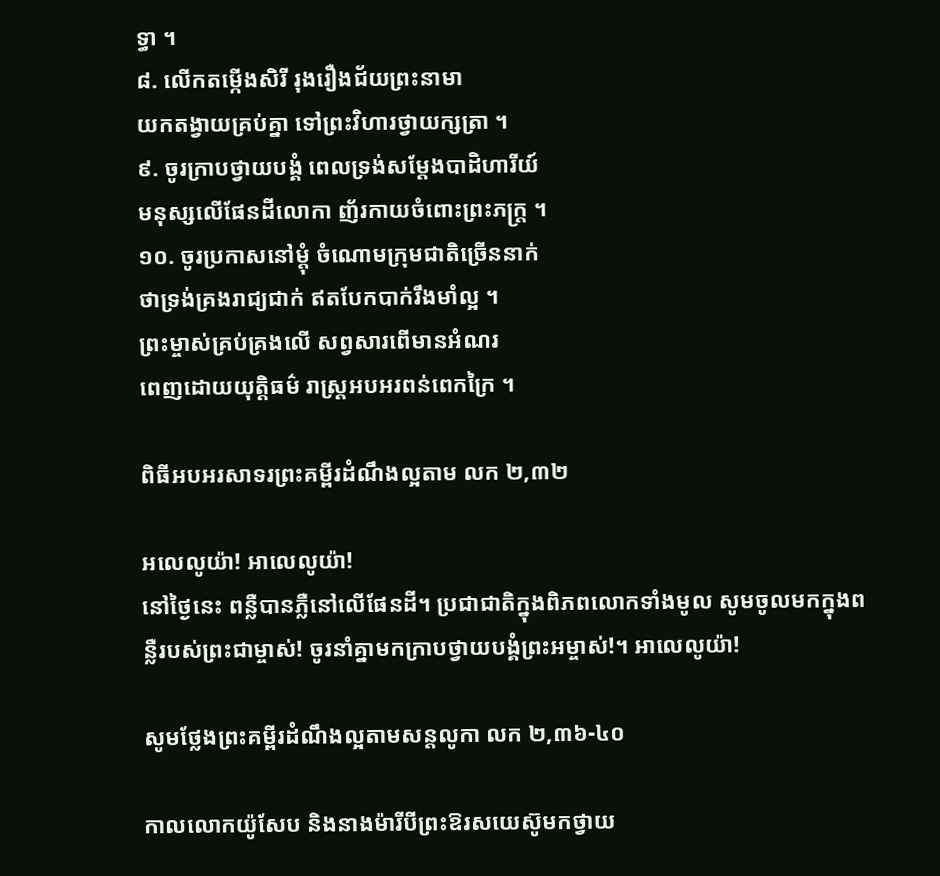ទ្ធា ។
៨. លើកតម្កើងសិរី រុងរឿងជ័យព្រះនាមា
យកតង្វាយគ្រប់គ្នា ទៅព្រះវិហារថ្វាយក្សត្រា ។
៩. ចូរក្រាបថ្វាយបង្គំ ពេលទ្រង់សម្តែងបាដិហារីយ៍
មនុស្សលើផែនដីលោកា ញ័រកាយចំពោះព្រះភក្ត្រ ។
១០. ចូរប្រកាសនៅម្តុំ ចំណោមក្រុមជាតិច្រើននាក់
ថាទ្រង់គ្រងរាជ្យជាក់ ឥតបែកបាក់រឹងមាំល្អ ។
ព្រះម្ចាស់គ្រប់គ្រងលើ សព្វសារពើមានអំណរ
ពេញដោយយុត្តិធម៌ រាស្ត្រអបអរពន់ពេកក្រៃ ។

ពិធីអបអរសាទរព្រះគម្ពីរដំណឹងល្អតាម លក ២,៣២

អលេលូយ៉ា! អាលេលូយ៉ា!
នៅថ្ងៃនេះ ពន្លឺបានភ្លឺនៅលើផែនដី។ ប្រជាជាតិក្នុងពិភពលោកទាំងមូល សូមចូលមកក្នុងពន្លឺរបស់ព្រះជាម្ចាស់! ចូរនាំគ្នាមកក្រាបថ្វាយបង្គំព្រះអម្ចាស់!។ អាលេលូយ៉ា!

សូមថ្លែងព្រះគម្ពីរដំណឹងល្អតាមសន្តលូកា លក ២,៣៦-៤០

កាលលោកយ៉ូសែប និងនាងម៉ារីបីព្រះឱរសយេស៊ូមកថ្វាយ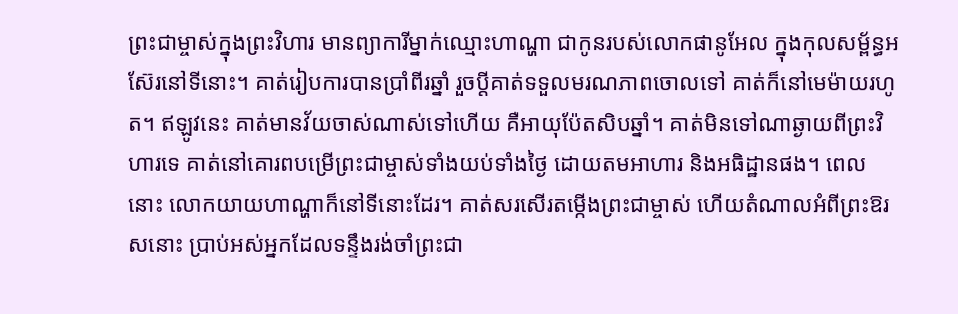ព្រះជាម្ចាស់ក្នុងព្រះវិហារ មានព្យាការីម្នាក់ឈ្មោះហាណ្ហា ជាកូនរបស់លោកផានូអែល ក្នុងកុលសម្ព័ន្ធអស៊ែរនៅទីនោះ។ គាត់រៀបការបានប្រាំពីរឆ្នាំ រួចប្តីគាត់ទទួលមរណភាពចោលទៅ គាត់ក៏នៅមេម៉ាយរហូត។ ឥឡូវនេះ គាត់មានវ័យចាស់ណាស់ទៅហើយ គឺអាយុប៉ែតសិបឆ្នាំ។ គាត់មិនទៅណាឆ្ងាយពីព្រះវិហារទេ គាត់នៅគោរពបម្រើព្រះជាម្ចាស់ទាំងយប់ទាំងថ្ងៃ ដោយតមអាហារ និងអធិដ្ឋានផង។ ពេលនោះ លោកយាយហាណ្ហាក៏នៅទីនោះដែរ។ គាត់សរសើរតម្កើងព្រះជាម្ចាស់ ហើយតំណាលអំពីព្រះឱរសនោះ ប្រាប់អស់អ្នកដែលទន្ទឹងរង់ចាំព្រះជា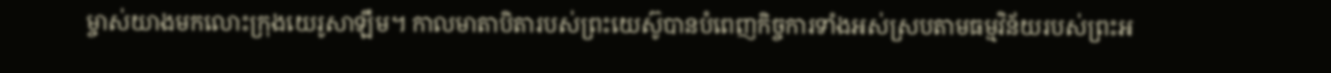ម្ចាស់យាងមកលោះក្រុងយេរូសាឡឹម។ កាលមាតាបិតារបស់ព្រះយេស៊ូបានបំពេញកិច្ចការទាំងអស់ស្របតាមធម្មវិន័យរបស់ព្រះអ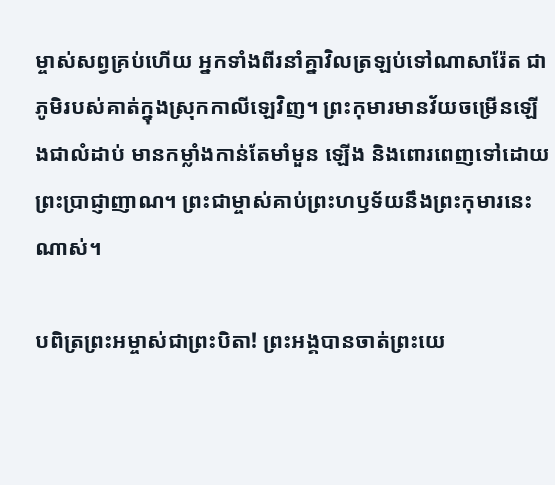ម្ចាស់សព្វគ្រប់ហើយ អ្នកទាំងពីរនាំគ្នាវិលត្រឡប់ទៅណាសារ៉ែត ជាភូមិរបស់គាត់ក្នុងស្រុកកាលីឡេវិញ។ ព្រះកុមារមានវ័យចម្រើនឡើងជាលំដាប់ មានកម្លាំងកាន់តែមាំមួន ឡើង និងពោរពេញទៅដោយព្រះប្រាជ្ញាញាណ។ ព្រះជាម្ចាស់គាប់ព្រះហឫទ័យនឹងព្រះកុមារនេះណាស់។

បពិត្រព្រះអម្ចាស់ជាព្រះបិតា! ព្រះអង្គបានចាត់ព្រះយេ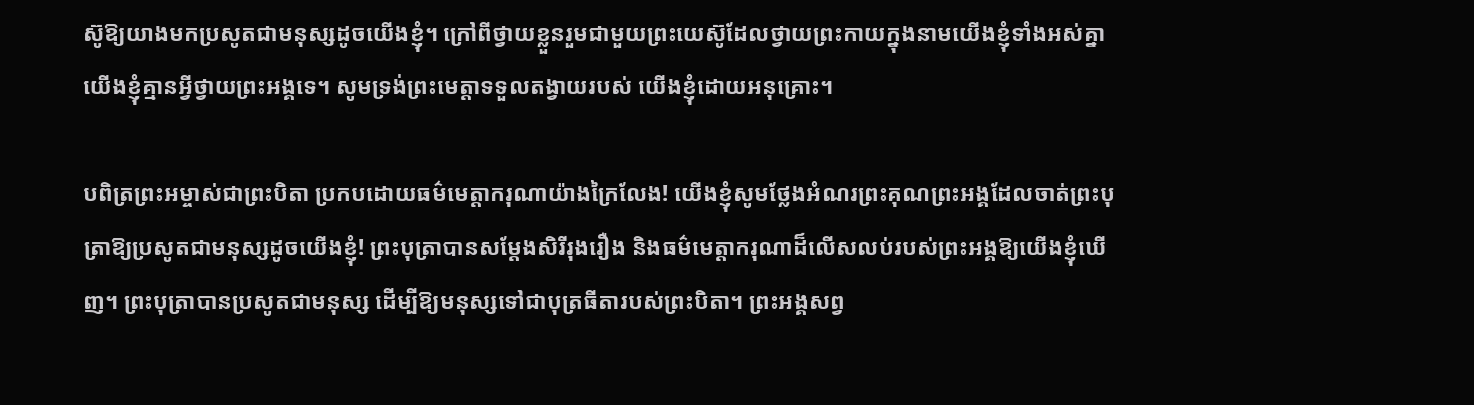ស៊ូឱ្យយាងមកប្រសូតជាមនុស្សដូចយើងខ្ញុំ។ ក្រៅពីថ្វាយខ្លួនរួមជាមួយព្រះយេស៊ូដែលថ្វាយព្រះកាយក្នុងនាមយើងខ្ញុំទាំងអស់គ្នា យើងខ្ញុំគ្មានអ្វីថ្វាយព្រះអង្គទេ។ សូមទ្រង់ព្រះមេត្តាទទួលតង្វាយរបស់ យើងខ្ញុំដោយអនុគ្រោះ។

បពិត្រព្រះអម្ចាស់ជាព្រះបិតា ប្រកបដោយធម៌មេត្តាករុណាយ៉ាងក្រៃលែង! យើងខ្ញុំសូមថ្លែងអំណរព្រះគុណព្រះអង្គដែលចាត់ព្រះបុត្រាឱ្យប្រសូតជាមនុស្សដូចយើងខ្ញុំ! ព្រះបុត្រាបានសម្តែងសិរីរុងរឿង និងធម៌មេត្តាករុណាដ៏លើសលប់របស់ព្រះអង្គឱ្យយើងខ្ញុំឃើញ។ ព្រះបុត្រាបានប្រសូតជាមនុស្ស ដើម្បីឱ្យមនុស្សទៅជាបុត្រធីតារបស់ព្រះបិតា។ ព្រះអង្គសព្វ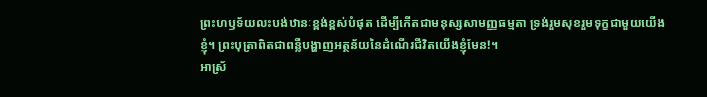ព្រះហឫទ័យលះបង់ឋានៈខ្ពង់ខ្ពស់បំផុត ដើម្បីកើតជាមនុស្សសាមញ្ញធម្មតា ទ្រង់រួមសុខរួមទុក្ខជាមួយយើងខ្ញុំ។ ព្រះបុត្រាពិតជាពន្លឺបង្ហាញអត្ថន័យនៃដំណើរជីវិតយើងខ្ញុំមែន!។
អាស្រ័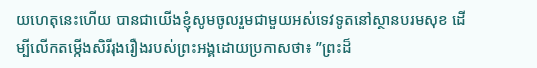យហេតុនេះហើយ បានជាយើងខ្ញុំសូមចូលរួមជាមួយអស់ទេវទូតនៅស្ថានបរមសុខ ដើម្បីលើកតម្កើងសិរីរុងរឿងរបស់ព្រះអង្គដោយប្រកាសថា៖ ”ព្រះដ៏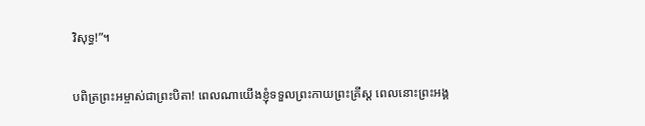វិសុទ្ធ!”។

បពិត្រព្រះអម្ចាស់ជាព្រះបិតា! ពេលណាយើងខ្ញុំទទួលព្រះកាយព្រះគ្រីស្ត ពេលនោះព្រះអង្គ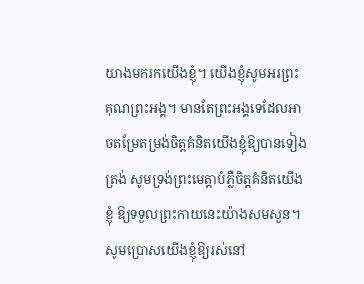យាងមករកយើងខ្ញុំ។ យើងខ្ញុំសូមអរព្រះគុណព្រះអង្គ។ មានតែព្រះអង្គទេដែលអាចតម្រែតម្រង់ចិត្តគំនិតយើងខ្ញុំឱ្យបានទៀងត្រង់ សូមទ្រង់ព្រះមេត្តាបំភ្លឺចិត្តគំនិតយើងខ្ញុំ ឱ្យទទួលព្រះកាយនេះយ៉ាងសមសួន។ សូមប្រោសយើងខ្ញុំឱ្យរស់នៅ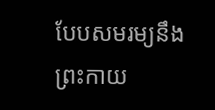បែបសមរម្យនឹងព្រះកាយ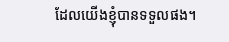ដែលយើងខ្ញុំបានទទួលផង។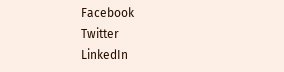Facebook
Twitter
LinkedIn